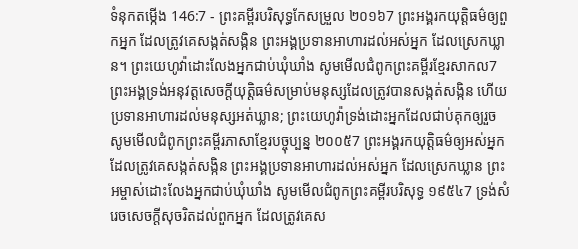ទំនុកតម្កើង 146:7 - ព្រះគម្ពីរបរិសុទ្ធកែសម្រួល ២០១៦7 ព្រះអង្គរកយុត្តិធម៌ឲ្យពួកអ្នក ដែលត្រូវគេសង្កត់សង្កិន ព្រះអង្គប្រទានអាហារដល់អស់អ្នក ដែលស្រេកឃ្លាន។ ព្រះយេហូវ៉ាដោះលែងអ្នកជាប់ឃុំឃាំង សូមមើលជំពូកព្រះគម្ពីរខ្មែរសាកល7 ព្រះអង្គទ្រង់អនុវត្តសេចក្ដីយុត្តិធម៌សម្រាប់មនុស្សដែលត្រូវបានសង្កត់សង្កិន ហើយប្រទានអាហារដល់មនុស្សអត់ឃ្លាន; ព្រះយេហូវ៉ាទ្រង់ដោះអ្នកដែលជាប់គុកឲ្យរួច សូមមើលជំពូកព្រះគម្ពីរភាសាខ្មែរបច្ចុប្បន្ន ២០០៥7 ព្រះអង្គរកយុត្តិធម៌ឲ្យអស់អ្នក ដែលត្រូវគេសង្កត់សង្កិន ព្រះអង្គប្រទានអាហារដល់អស់អ្នក ដែលស្រេកឃ្លាន ព្រះអម្ចាស់ដោះលែងអ្នកជាប់ឃុំឃាំង សូមមើលជំពូកព្រះគម្ពីរបរិសុទ្ធ ១៩៥៤7 ទ្រង់សំរេចសេចក្ដីសុចរិតដល់ពួកអ្នក ដែលត្រូវគេស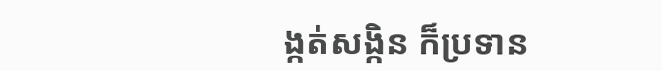ង្កត់សង្កិន ក៏ប្រទាន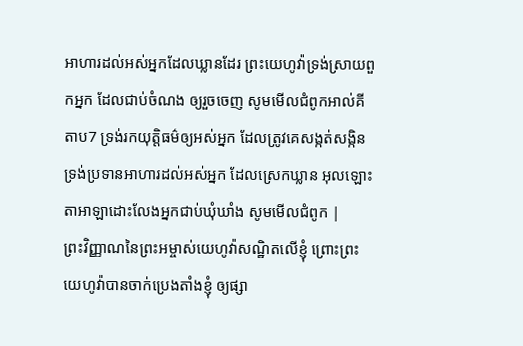អាហារដល់អស់អ្នកដែលឃ្លានដែរ ព្រះយេហូវ៉ាទ្រង់ស្រាយពួកអ្នក ដែលជាប់ចំណង ឲ្យរួចចេញ សូមមើលជំពូកអាល់គីតាប7 ទ្រង់រកយុត្តិធម៌ឲ្យអស់អ្នក ដែលត្រូវគេសង្កត់សង្កិន ទ្រង់ប្រទានអាហារដល់អស់អ្នក ដែលស្រេកឃ្លាន អុលឡោះតាអាឡាដោះលែងអ្នកជាប់ឃុំឃាំង សូមមើលជំពូក |
ព្រះវិញ្ញាណនៃព្រះអម្ចាស់យេហូវ៉ាសណ្ឋិតលើខ្ញុំ ព្រោះព្រះយេហូវ៉ាបានចាក់ប្រេងតាំងខ្ញុំ ឲ្យផ្សា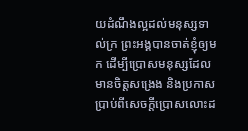យដំណឹងល្អដល់មនុស្សទាល់ក្រ ព្រះអង្គបានចាត់ខ្ញុំឲ្យមក ដើម្បីប្រោសមនុស្សដែលមានចិត្តសង្រេង និងប្រកាសប្រាប់ពីសេចក្ដីប្រោសលោះដ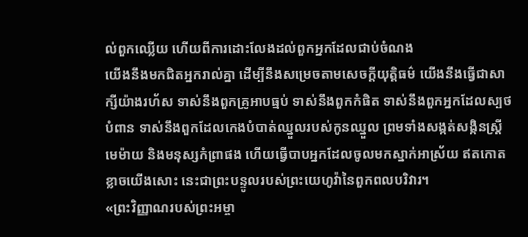ល់ពួកឈ្លើយ ហើយពីការដោះលែងដល់ពួកអ្នកដែលជាប់ចំណង
យើងនឹងមកជិតអ្នករាល់គ្នា ដើម្បីនឹងសម្រេចតាមសេចក្ដីយុត្តិធម៌ យើងនឹងធ្វើជាសាក្សីយ៉ាងរហ័ស ទាស់នឹងពួកគ្រូអាបធ្មប់ ទាស់នឹងពួកកំផិត ទាស់នឹងពួកអ្នកដែលស្បថបំពាន ទាស់នឹងពួកដែលកេងបំបាត់ឈ្នួលរបស់កូនឈ្នួល ព្រមទាំងសង្កត់សង្កិនស្ត្រីមេម៉ាយ និងមនុស្សកំព្រាផង ហើយធ្វើបាបអ្នកដែលចូលមកស្នាក់អាស្រ័យ ឥតកោតខ្លាចយើងសោះ នេះជាព្រះបន្ទូលរបស់ព្រះយេហូវ៉ានៃពួកពលបរិវារ។
«ព្រះវិញ្ញាណរបស់ព្រះអម្ចា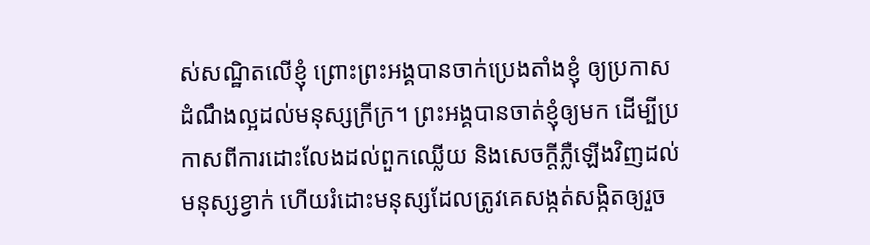ស់សណ្ឋិតលើខ្ញុំ ព្រោះព្រះអង្គបានចាក់ប្រេងតាំងខ្ញុំ ឲ្យប្រកាសដំណឹងល្អដល់មនុស្សក្រីក្រ។ ព្រះអង្គបានចាត់ខ្ញុំឲ្យមក ដើម្បីប្រកាសពីការដោះលែងដល់ពួកឈ្លើយ និងសេចក្តីភ្លឺឡើងវិញដល់មនុស្សខ្វាក់ ហើយរំដោះមនុស្សដែលត្រូវគេសង្កត់សង្កិតឲ្យរួច